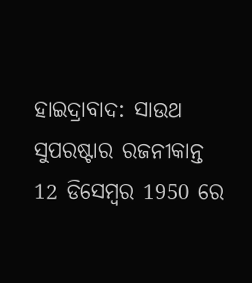ହାଇଦ୍ରାବାଦ: ସାଉଥ ସୁପରଷ୍ଟାର ରଜନୀକାନ୍ତ 12 ଡିସେମ୍ବର 1950 ରେ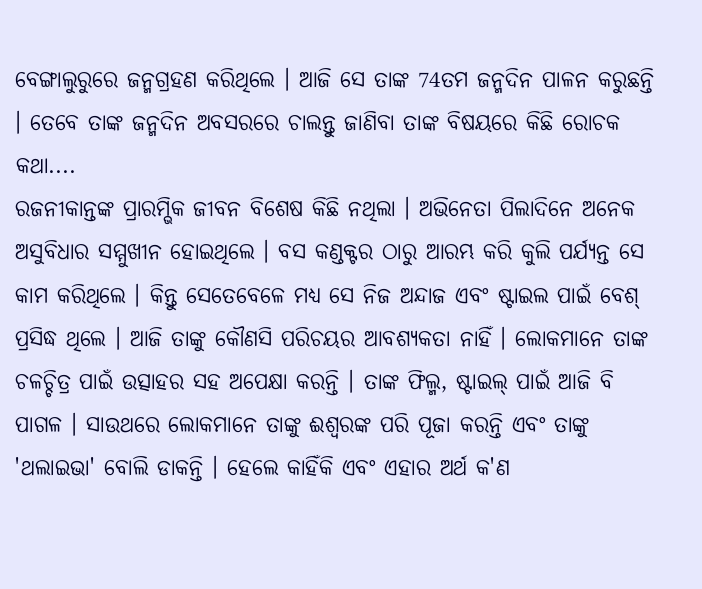ବେଙ୍ଗାଲୁରୁରେ ଜନ୍ମଗ୍ରହଣ କରିଥିଲେ । ଆଜି ସେ ତାଙ୍କ 74ତମ ଜନ୍ମଦିନ ପାଳନ କରୁଛନ୍ତି । ତେବେ ତାଙ୍କ ଜନ୍ମଦିନ ଅବସରରେ ଚାଲନ୍ତୁ ଜାଣିବା ତାଙ୍କ ବିଷୟରେ କିଛି ରୋଚକ କଥା....
ରଜନୀକାନ୍ତଙ୍କ ପ୍ରାରମ୍ଭିକ ଜୀବନ ବିଶେଷ କିଛି ନଥିଲା । ଅଭିନେତା ପିଲାଦିନେ ଅନେକ ଅସୁବିଧାର ସମ୍ମୁଖୀନ ହୋଇଥିଲେ । ବସ କଣ୍ଡକ୍ଟର ଠାରୁ ଆରମ୍ଭ କରି କୁଲି ପର୍ଯ୍ୟନ୍ତ ସେ କାମ କରିଥିଲେ । କିନ୍ତୁ ସେତେବେଳେ ମଧ୍ୟ ସେ ନିଜ ଅନ୍ଦାଜ ଏବଂ ଷ୍ଟାଇଲ ପାଇଁ ବେଶ୍ ପ୍ରସିଦ୍ଧ ଥିଲେ । ଆଜି ତାଙ୍କୁ କୌଣସି ପରିଚୟର ଆବଶ୍ୟକତା ନାହିଁ । ଲୋକମାନେ ତାଙ୍କ ଚଳଚ୍ଚିତ୍ର ପାଇଁ ଉତ୍ସାହର ସହ ଅପେକ୍ଷା କରନ୍ତି । ତାଙ୍କ ଫିଲ୍ମ, ଷ୍ଟାଇଲ୍ ପାଇଁ ଆଜି ବି ପାଗଳ । ସାଉଥରେ ଲୋକମାନେ ତାଙ୍କୁ ଈଶ୍ୱରଙ୍କ ପରି ପୂଜା କରନ୍ତି ଏବଂ ତାଙ୍କୁ 'ଥଲାଇଭା' ବୋଲି ଡାକନ୍ତି । ହେଲେ କାହିଁକି ଏବଂ ଏହାର ଅର୍ଥ କ'ଣ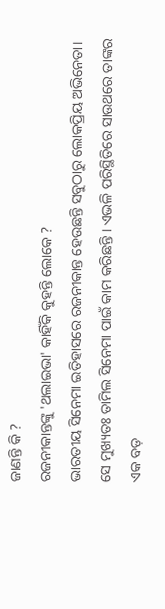ଜାଣନ୍ତି କି ?
ରଜନୀକାନ୍ତଙ୍କୁ 'ଥଲାଇଭା' କାହିଁକି କୁହନ୍ତି ଲୋକେ ?
ଭାରତୀୟ ସିନେମା ଇତିହାସରେ ରଜନୀକାନ୍ତ ହେଉଛନ୍ତି ସବୁଠାରୁ ଲୋକପ୍ରିୟ ଅଭିନେତା। ସେ ମୁଖ୍ୟତଃ ତାମିଲ ସିନେମା ପାଇଁ କାମ କରିଛନ୍ତି । ଏଭଳି ପରିସ୍ଥିତିରେ ସାଉଥରେ ତାଙ୍କର ଏକ ବଡ଼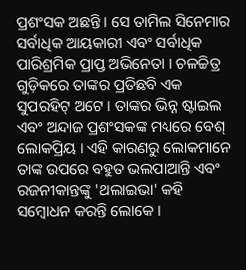ପ୍ରଶଂସକ ଅଛନ୍ତି । ସେ ତାମିଲ ସିନେମାର ସର୍ବାଧିକ ଆୟକାରୀ ଏବଂ ସର୍ବାଧିକ ପାରିଶ୍ରମିକ ପ୍ରାପ୍ତ ଅଭିନେତା । ଚଳଚ୍ଚିତ୍ର ଗୁଡ଼ିକରେ ତାଙ୍କର ପ୍ରତିଛବି ଏକ ସୁପରହିଟ୍ ଅଟେ । ତାଙ୍କର ଭିନ୍ନ ଷ୍ଟାଇଲ ଏବଂ ଅନ୍ଦାଜ ପ୍ରଶଂସକଙ୍କ ମଧ୍ୟରେ ବେଶ୍ ଲୋକପ୍ରିୟ । ଏହି କାରଣରୁ ଲୋକମାନେ ତାଙ୍କ ଉପରେ ବହୁତ ଭଲପାଆନ୍ତି ଏବଂ ରଜନୀକାନ୍ତଙ୍କୁ 'ଥଲାଇଭା' କହି ସମ୍ୱୋଧନ କରନ୍ତି ଲୋକେ ।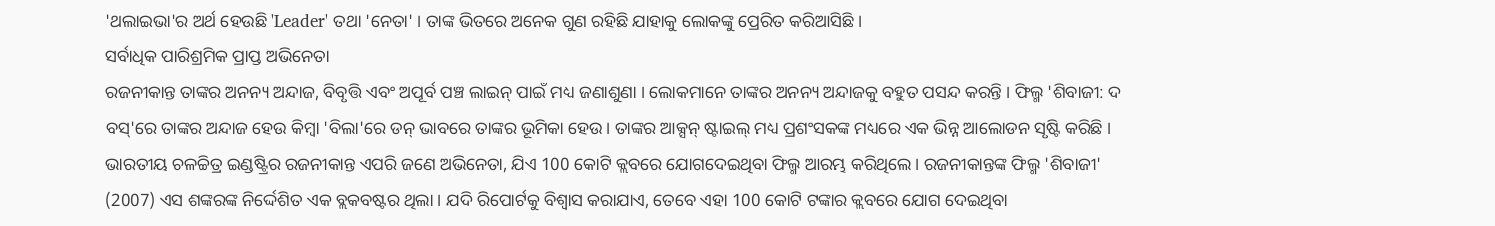'ଥଲାଇଭା'ର ଅର୍ଥ ହେଉଛି 'Leader' ତଥା 'ନେତା' । ତାଙ୍କ ଭିତରେ ଅନେକ ଗୁଣ ରହିଛି ଯାହାକୁ ଲୋକଙ୍କୁ ପ୍ରେରିତ କରିଆସିଛି ।
ସର୍ବାଧିକ ପାରିଶ୍ରମିକ ପ୍ରାପ୍ତ ଅଭିନେତା
ରଜନୀକାନ୍ତ ତାଙ୍କର ଅନନ୍ୟ ଅନ୍ଦାଜ, ବିବୃତ୍ତି ଏବଂ ଅପୂର୍ବ ପଞ୍ଚ ଲାଇନ୍ ପାଇଁ ମଧ୍ୟ ଜଣାଶୁଣା । ଲୋକମାନେ ତାଙ୍କର ଅନନ୍ୟ ଅନ୍ଦାଜକୁ ବହୁତ ପସନ୍ଦ କରନ୍ତି । ଫିଲ୍ମ 'ଶିବାଜୀ: ଦ ବସ୍'ରେ ତାଙ୍କର ଅନ୍ଦାଜ ହେଉ କିମ୍ବା 'ବିଲା'ରେ ଡନ୍ ଭାବରେ ତାଙ୍କର ଭୂମିକା ହେଉ। ତାଙ୍କର ଆକ୍ସନ୍ ଷ୍ଟାଇଲ୍ ମଧ୍ୟ ପ୍ରଶଂସକଙ୍କ ମଧ୍ୟରେ ଏକ ଭିନ୍ନ ଆଲୋଡନ ସୃଷ୍ଟି କରିଛି । ଭାରତୀୟ ଚଳଚ୍ଚିତ୍ର ଇଣ୍ଡଷ୍ଟ୍ରିର ରଜନୀକାନ୍ତ ଏପରି ଜଣେ ଅଭିନେତା, ଯିଏ 100 କୋଟି କ୍ଲବରେ ଯୋଗଦେଇଥିବା ଫିଲ୍ମ ଆରମ୍ଭ କରିଥିଲେ। ରଜନୀକାନ୍ତଙ୍କ ଫିଲ୍ମ 'ଶିବାଜୀ' (2007) ଏସ ଶଙ୍କରଙ୍କ ନିର୍ଦ୍ଦେଶିତ ଏକ ବ୍ଲକବଷ୍ଟର ଥିଲା । ଯଦି ରିପୋର୍ଟକୁ ବିଶ୍ୱାସ କରାଯାଏ, ତେବେ ଏହା 100 କୋଟି ଟଙ୍କାର କ୍ଲବରେ ଯୋଗ ଦେଇଥିବା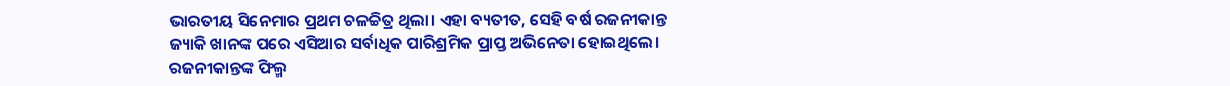ଭାରତୀୟ ସିନେମାର ପ୍ରଥମ ଚଳଚ୍ଚିତ୍ର ଥିଲା। ଏହା ବ୍ୟତୀତ, ସେହି ବର୍ଷ ରଜନୀକାନ୍ତ ଜ୍ୟାକି ଖାନଙ୍କ ପରେ ଏସିଆର ସର୍ବାଧିକ ପାରିଶ୍ରମିକ ପ୍ରାପ୍ତ ଅଭିନେତା ହୋଇଥିଲେ।
ରଜନୀକାନ୍ତଙ୍କ ଫିଲ୍ମ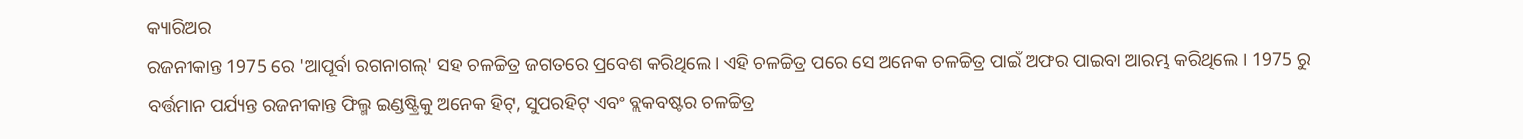କ୍ୟାରିଅର
ରଜନୀକାନ୍ତ 1975 ରେ 'ଆପୂର୍ବା ରଗନାଗଲ୍' ସହ ଚଳଚ୍ଚିତ୍ର ଜଗତରେ ପ୍ରବେଶ କରିଥିଲେ। ଏହି ଚଳଚ୍ଚିତ୍ର ପରେ ସେ ଅନେକ ଚଳଚ୍ଚିତ୍ର ପାଇଁ ଅଫର ପାଇବା ଆରମ୍ଭ କରିଥିଲେ । 1975 ରୁ ବର୍ତ୍ତମାନ ପର୍ଯ୍ୟନ୍ତ ରଜନୀକାନ୍ତ ଫିଲ୍ମ ଇଣ୍ଡଷ୍ଟ୍ରିକୁ ଅନେକ ହିଟ୍, ସୁପରହିଟ୍ ଏବଂ ବ୍ଲକବଷ୍ଟର ଚଳଚ୍ଚିତ୍ର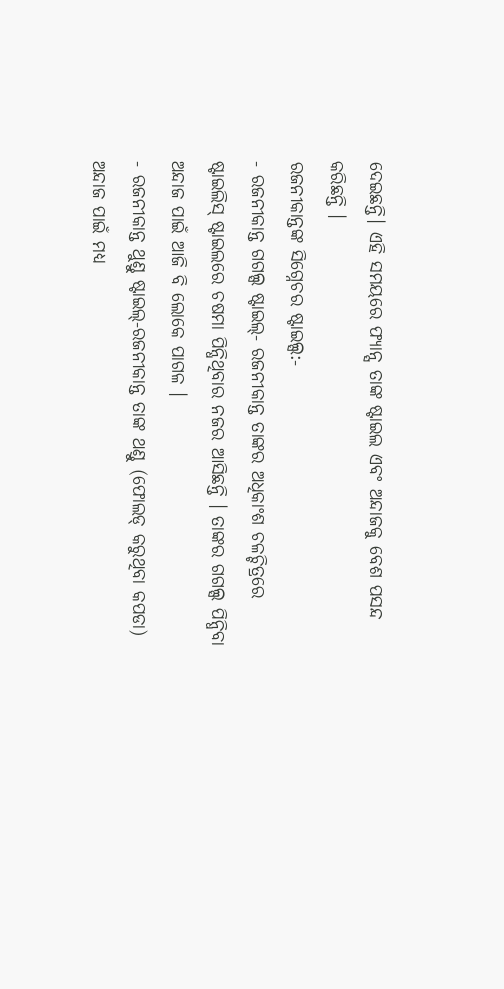ଦେଇଛନ୍ତି। ଏହି ସମୟରେ ଫ୍ୟାନ୍ସ ତାଙ୍କ ଷ୍ଟାଇଲ ଏବଂ ଅନ୍ଦାଜକୁ ବେଶ ପସନ୍ଦ କରିଛନ୍ତି ।
ରଜନୀକାନ୍ତଙ୍କ ସିଗ୍ନେଚର ଷ୍ଟାଇଲ୍ସ:-
- ରଜନୀକାନ୍ତ ଗଗଲ୍ସ ଷ୍ଟାଇଲ୍- ରଜନୀକାନ୍ତ ତାଙ୍କର ଅଧିକାଂଶ ଚଳଚ୍ଚିତ୍ରରେ ଷ୍ଟାଇଲିସ୍ ଷ୍ଟାଇଲରେ ଚଷମା ପିନ୍ଧିଥିବାର ନଜର ଆସିଛନ୍ତି । ତାଙ୍କର ଗଗଲ୍ସ ପିନ୍ଧିବା ଅନ୍ଦାଜ ପାଇଁ ଆଜି ବି ଲୋକେ ପାଗଳ ।
- ରଜନୀକାନ୍ତ ଥୁଣ୍ଡୁ ଷ୍ଟାଇଲ୍-ରଜନୀକାନ୍ତ ତାଙ୍କ ଥଣ୍ଡୁ (ଫୋଲଡ୍ କରୁଥିବା କପଡା) ଅନ୍ଦାଜ ପାଇଁ ମଧ୍ୟ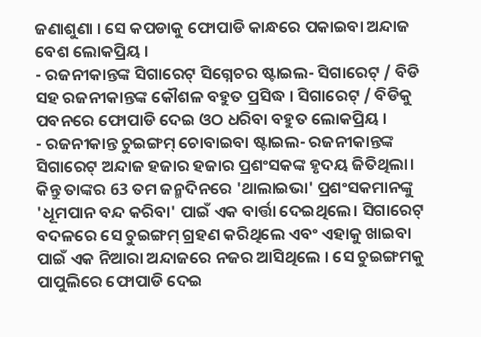ଜଣାଶୁଣା । ସେ କପଡାକୁ ଫୋପାଡି କାନ୍ଧରେ ପକାଇବା ଅନ୍ଦାଜ ବେଶ ଲୋକପ୍ରିୟ ।
- ରଜନୀକାନ୍ତଙ୍କ ସିଗାରେଟ୍ ସିଗ୍ନେଚର ଷ୍ଟାଇଲ- ସିଗାରେଟ୍ / ବିଡି ସହ ରଜନୀକାନ୍ତଙ୍କ କୌଶଳ ବହୁତ ପ୍ରସିଦ୍ଧ । ସିଗାରେଟ୍ / ବିଡିକୁ ପବନରେ ଫୋପାଡି ଦେଇ ଓଠ ଧରିବା ବହୁତ ଲୋକପ୍ରିୟ ।
- ରଜନୀକାନ୍ତ ଚୁଇଙ୍ଗମ୍ ଚୋବାଇବା ଷ୍ଟାଇଲ- ରଜନୀକାନ୍ତଙ୍କ ସିଗାରେଟ୍ ଅନ୍ଦାଜ ହଜାର ହଜାର ପ୍ରଶଂସକଙ୍କ ହୃଦୟ ଜିତିଥିଲା। କିନ୍ତୁ ତାଙ୍କର 63 ତମ ଜନ୍ମଦିନରେ 'ଥାଲାଇଭା' ପ୍ରଶଂସକମାନଙ୍କୁ 'ଧୂମପାନ ବନ୍ଦ କରିବା' ପାଇଁ ଏକ ବାର୍ତ୍ତା ଦେଇଥିଲେ। ସିଗାରେଟ୍ ବଦଳରେ ସେ ଚୁଇଙ୍ଗମ୍ ଗ୍ରହଣ କରିଥିଲେ ଏବଂ ଏହାକୁ ଖାଇବା ପାଇଁ ଏକ ନିଆରା ଅନ୍ଦାଜରେ ନଜର ଆସିଥିଲେ । ସେ ଚୁଇଙ୍ଗମକୁ ପାପୁଲିରେ ଫୋପାଡି ଦେଇ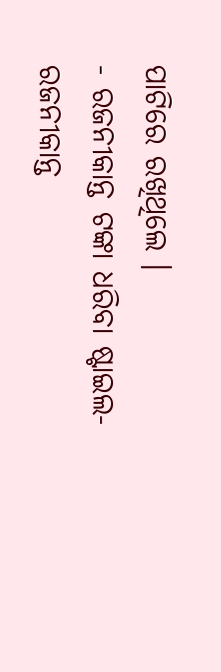ପାଟିରେ ରଖିଥିଲେ ।
- ରଜନୀକାନ୍ତ ଟଙ୍କା ଧରିବା ଷ୍ଟାଇଲ-ରଜନୀକାନ୍ତ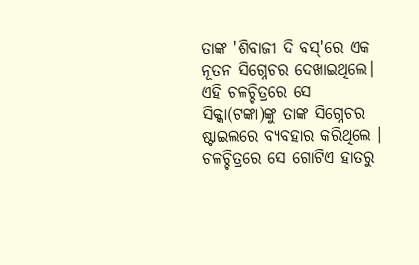ତାଙ୍କ 'ଶିବାଜୀ ଦି ବସ୍'ରେ ଏକ ନୂତନ ସିଗ୍ନେଚର ଦେଖାଇଥିଲେ। ଏହି ଚଳଚ୍ଚିତ୍ରରେ ସେ ସିକ୍କା(ଟଙ୍କା)ଙ୍କୁ ତାଙ୍କ ସିଗ୍ନେଚର ଷ୍ଟାଇଲରେ ବ୍ୟବହାର କରିଥିଲେ । ଚଳଚ୍ଚିତ୍ରରେ ସେ ଗୋଟିଏ ହାତରୁ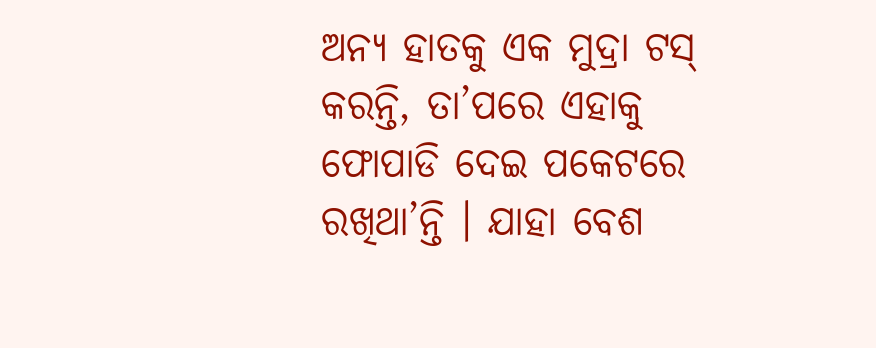ଅନ୍ୟ ହାତକୁ ଏକ ମୁଦ୍ରା ଟସ୍ କରନ୍ତି, ତା’ପରେ ଏହାକୁ ଫୋପାଡି ଦେଇ ପକେଟରେ ରଖିଥା’ନ୍ତି । ଯାହା ବେଶ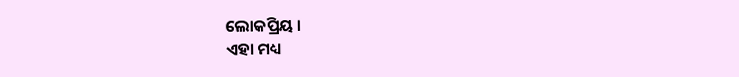ଲୋକପ୍ରିୟ ।
ଏହା ମଧ୍ୟ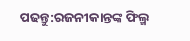ପଢନ୍ତୁ:ରଜନୀକାନ୍ତଙ୍କ ଫିଲ୍ମ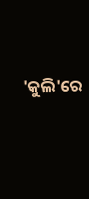'କୁଲି'ରେ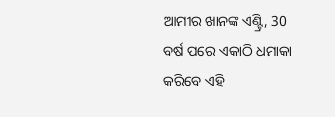ଆମୀର ଖାନଙ୍କ ଏଣ୍ଟ୍ରି, 30 ବର୍ଷ ପରେ ଏକାଠି ଧମାକା କରିବେ ଏହି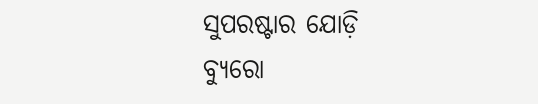ସୁପରଷ୍ଟାର ଯୋଡ଼ି
ବ୍ୟୁରୋ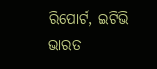ରିପୋର୍ଟ, ଇଟିଭି ଭାରତ